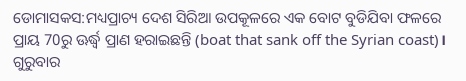ଡୋମାସକସ:ମଧ୍ୟପ୍ରାଚ୍ୟ ଦେଶ ସିରିଆ ଉପକୂଳରେ ଏକ ବୋଟ ବୁଡିଯିବା ଫଳରେ ପ୍ରାୟ 70ରୁ ଊର୍ଦ୍ଧ୍ବ ପ୍ରାଣ ହରାଇଛନ୍ତି (boat that sank off the Syrian coast)। ଗୁରୁବାର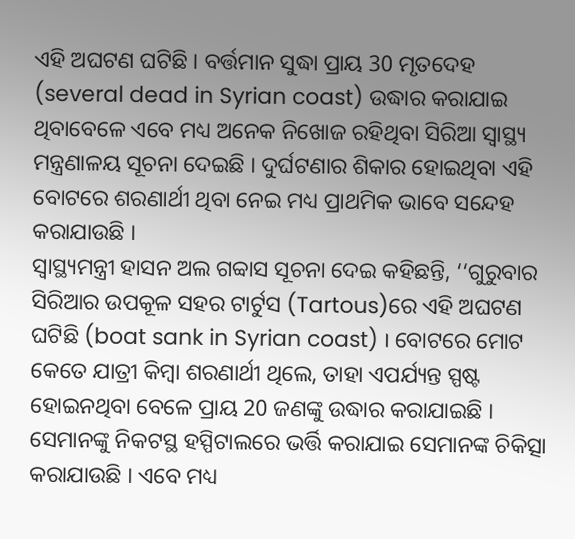ଏହି ଅଘଟଣ ଘଟିଛି । ବର୍ତ୍ତମାନ ସୁଦ୍ଧା ପ୍ରାୟ 30 ମୃତଦେହ (several dead in Syrian coast) ଉଦ୍ଧାର କରାଯାଇ ଥିବାବେଳେ ଏବେ ମଧ୍ୟ ଅନେକ ନିଖୋଜ ରହିଥିବା ସିରିଆ ସ୍ବାସ୍ଥ୍ୟ ମନ୍ତ୍ରଣାଳୟ ସୂଚନା ଦେଇଛି । ଦୁର୍ଘଟଣାର ଶିକାର ହୋଇଥିବା ଏହି ବୋଟରେ ଶରଣାର୍ଥୀ ଥିବା ନେଇ ମଧ୍ୟ ପ୍ରାଥମିକ ଭାବେ ସନ୍ଦେହ କରାଯାଉଛି ।
ସ୍ବାସ୍ଥ୍ୟମନ୍ତ୍ରୀ ହାସନ ଅଲ ଗବ୍ବାସ ସୂଚନା ଦେଇ କହିଛନ୍ତି, ‘‘ଗୁରୁବାର ସିରିଆର ଉପକୂଳ ସହର ଟାର୍ଟୁସ (Tartous)ରେ ଏହି ଅଘଟଣ ଘଟିଛି (boat sank in Syrian coast) । ବୋଟରେ ମୋଟ କେତେ ଯାତ୍ରୀ କିମ୍ବା ଶରଣାର୍ଥୀ ଥିଲେ, ତାହା ଏପର୍ଯ୍ୟନ୍ତ ସ୍ପଷ୍ଟ ହୋଇନଥିବା ବେଳେ ପ୍ରାୟ 20 ଜଣଙ୍କୁ ଉଦ୍ଧାର କରାଯାଇଛି । ସେମାନଙ୍କୁ ନିକଟସ୍ଥ ହସ୍ପିଟାଲରେ ଭର୍ତ୍ତି କରାଯାଇ ସେମାନଙ୍କ ଚିକିତ୍ସା କରାଯାଉଛି । ଏବେ ମଧ୍ୟ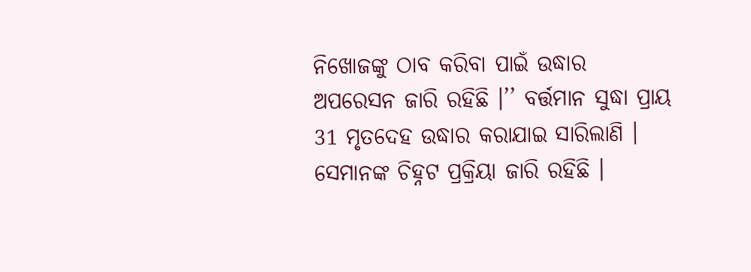ନିଖୋଜଙ୍କୁ ଠାବ କରିବା ପାଇଁ ଉଦ୍ଧାର ଅପରେସନ ଜାରି ରହିଛି ।’’ ବର୍ତ୍ତମାନ ସୁଦ୍ଧା ପ୍ରାୟ 31 ମୃତଦେହ ଉଦ୍ଧାର କରାଯାଇ ସାରିଲାଣି । ସେମାନଙ୍କ ଚିହ୍ନଟ ପ୍ରକ୍ରିୟା ଜାରି ରହିଛି ।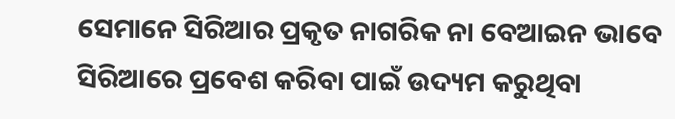ସେମାନେ ସିରିଆର ପ୍ରକୃତ ନାଗରିକ ନା ବେଆଇନ ଭାବେ ସିରିଆରେ ପ୍ରବେଶ କରିବା ପାଇଁ ଉଦ୍ୟମ କରୁଥିବା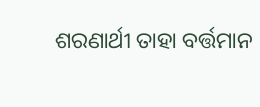ଶରଣାର୍ଥୀ ତାହା ବର୍ତ୍ତମାନ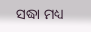ସଦ୍ଧା ମଧ୍ୟ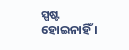ସ୍ପଷ୍ଟ ହୋଇନାହିଁ ।